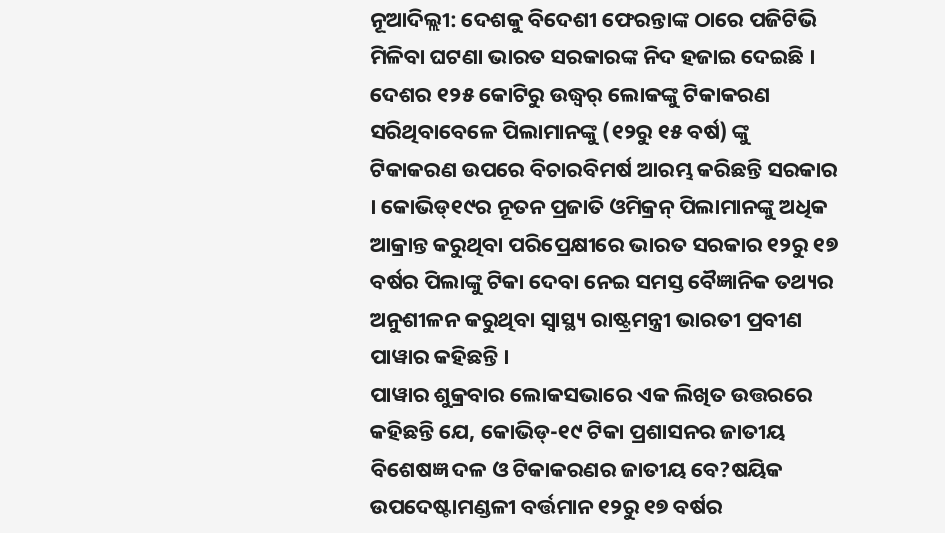ନୂଆଦିଲ୍ଲୀ: ଦେଶକୁ ବିଦେଶୀ ଫେରନ୍ତାଙ୍କ ଠାରେ ପଜିଟିଭି ମିଳିବା ଘଟଣା ଭାରତ ସରକାରଙ୍କ ନିଦ ହଜାଇ ଦେଇଛି । ଦେଶର ୧୨୫ କୋଟିରୁ ଉଦ୍ଧ୍ୱର୍ ଲୋକଙ୍କୁ ଟିକାକରଣ ସରିଥିବାବେଳେ ପିଲାମାନଙ୍କୁ (୧୨ରୁ ୧୫ ବର୍ଷ) ଙ୍କୁ ଟିକାକରଣ ଉପରେ ବିଚାରବିମର୍ଷ ଆରମ୍ଭ କରିଛନ୍ତି ସରକାର । କୋଭିଡ୍୧୯ର ନୂତନ ପ୍ରଜାତି ଓମିକ୍ରନ୍ ପିଲାମାନଙ୍କୁ ଅଧିକ ଆକ୍ରାନ୍ତ କରୁଥିବା ପରିପ୍ରେକ୍ଷୀରେ ଭାରତ ସରକାର ୧୨ରୁ ୧୭ ବର୍ଷର ପିଲାଙ୍କୁ ଟିକା ଦେବା ନେଇ ସମସ୍ତ ବୈଜ୍ଞାନିକ ତଥ୍ୟର ଅନୁଶୀଳନ କରୁଥିବା ସ୍ୱାସ୍ଥ୍ୟ ରାଷ୍ଟ୍ରମନ୍ତ୍ରୀ ଭାରତୀ ପ୍ରବୀଣ ପାୱାର କହିଛନ୍ତି ।
ପାୱାର ଶୁକ୍ରବାର ଲୋକସଭାରେ ଏକ ଲିଖିତ ଉତ୍ତରରେ କହିଛନ୍ତି ଯେ, କୋଭିଡ୍-୧୯ ଟିକା ପ୍ରଶାସନର ଜାତୀୟ ବିଶେଷଜ୍ଞ ଦଳ ଓ ଟିକାକରଣର ଜାତୀୟ ବେ?ଷୟିକ ଉପଦେଷ୍ଟାମଣ୍ଡଳୀ ବର୍ତ୍ତମାନ ୧୨ରୁ ୧୭ ବର୍ଷର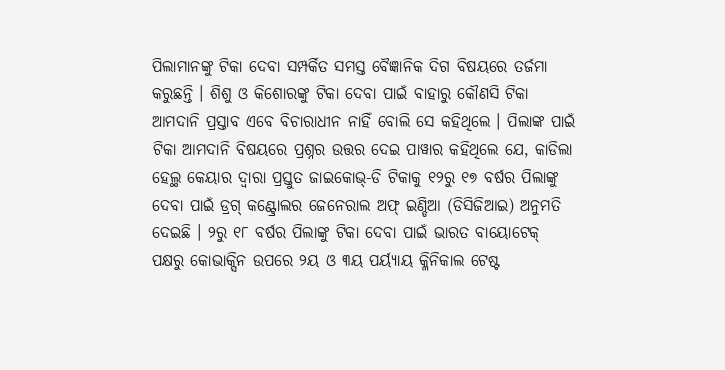ପିଲାମାନଙ୍କୁ ଟିକା ଦେବା ସମ୍ପର୍କିତ ସମସ୍ତ ବୈଜ୍ଞାନିକ ଦିଗ ବିଷୟରେ ତର୍ଜମା କରୁଛନ୍ତି । ଶିଶୁ ଓ କିଶୋରଙ୍କୁ ଟିକା ଦେବା ପାଇଁ ବାହାରୁ କୌଣସି ଟିକା ଆମଦାନି ପ୍ରସ୍ତାବ ଏବେ ବିଚାରାଧୀନ ନାହିଁ ବୋଲି ସେ କହିଥିଲେ । ପିଲାଙ୍କ ପାଇଁ ଟିକା ଆମଦାନି ବିଷୟରେ ପ୍ରଶ୍ନର ଉତ୍ତର ଦେଇ ପାୱାର କହିଥିଲେ ଯେ, କାଡିଲା ହେଲ୍ଥ କେୟାର ଦ୍ୱାରା ପ୍ରସ୍ତୁତ ଜାଇକୋଭ୍-ଡି ଟିକାକୁ ୧୨ରୁ ୧୭ ବର୍ଷର ପିଲାଙ୍କୁ ଦେବା ପାଇଁ ଡ୍ରଗ୍ କଣ୍ଟ୍ରୋଲର ଜେନେରାଲ ଅଫ୍ ଇଣ୍ଡିଆ (ଡିସିଜିଆଇ) ଅନୁମତି ଦେଇଛି । ୨ରୁ ୧୮ ବର୍ଷର ପିଲାଙ୍କୁ ଟିକା ଦେବା ପାଇଁ ଭାରତ ବାୟୋଟେକ୍ ପକ୍ଷରୁ କୋଭାକ୍ସିନ ଉପରେ ୨ୟ ଓ ୩ୟ ପର୍ୟ୍ୟାୟ କ୍ଳିନିକାଲ ଟେଷ୍ଟ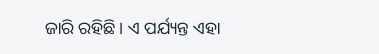ଜାରି ରହିଛି । ଏ ପର୍ଯ୍ୟନ୍ତ ଏହା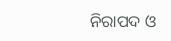ନିରାପଦ ଓ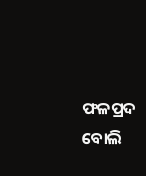ଫଳପ୍ରଦ ବୋଲି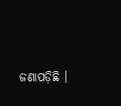ଜଣାପଡ଼ିଛି ।